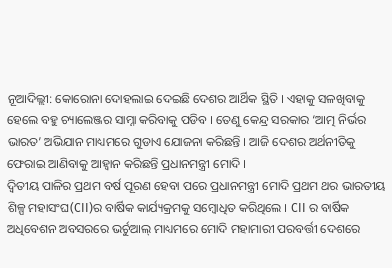ନୂଆଦିଲ୍ଲୀ: କୋରୋନା ଦୋହଲାଇ ଦେଇଛି ଦେଶର ଆର୍ଥିକ ସ୍ଥିତି । ଏହାକୁ ସଳଖିବାକୁ ହେଲେ ବହୁ ଚ୍ୟାଲେଞ୍ଜର ସାମ୍ନା କରିବାକୁ ପଡିବ । ତେଣୁ କେନ୍ଦ୍ର ସରକାର ‘ଆତ୍ମ ନିର୍ଭର ଭାରତ’ ଅଭିଯାନ ମାଧ୍ୟମରେ ଗୁଡାଏ ଯୋଜନା କରିଛନ୍ତି । ଆଜି ଦେଶର ଅର୍ଥନୀତିକୁ ଫେରାଇ ଆଣିବାକୁ ଆହ୍ବାନ କରିଛନ୍ତି ପ୍ରଧାନମନ୍ତ୍ରୀ ମୋଦି ।
ଦ୍ବିତୀୟ ପାଳିର ପ୍ରଥମ ବର୍ଷ ପୂରଣ ହେବା ପରେ ପ୍ରଧାନମନ୍ତ୍ରୀ ମୋଦି ପ୍ରଥମ ଥର ଭାରତୀୟ ଶିଳ୍ପ ମହାସଂଘ(CII)ର ବାର୍ଷିକ କାର୍ଯ୍ୟକ୍ରମକୁ ସମ୍ବୋଧିତ କରିଥିଲେ । CII ର ବାର୍ଷିକ ଅଧିବେଶନ ଅବସରରେ ଭର୍ଚୁଆଲ୍ ମାଧ୍ୟମରେ ମୋଦି ମହାମାରୀ ପରବର୍ତ୍ତୀ ଦେଶରେ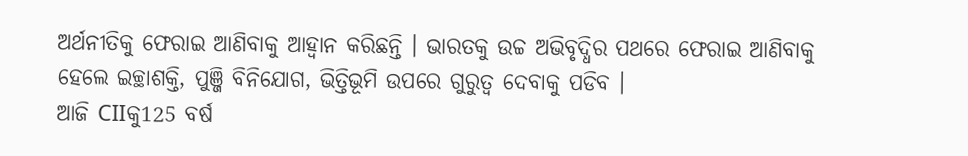ଅର୍ଥନୀତିକୁ ଫେରାଇ ଆଣିବାକୁ ଆହ୍ବାନ କରିଛନ୍ତି । ଭାରତକୁ ଉଚ୍ଚ ଅଭିବୃଦ୍ଧିର ପଥରେ ଫେରାଇ ଆଣିବାକୁ ହେଲେ ଇଚ୍ଛାଶକ୍ତି, ପୁଞ୍ଜି ବିନିଯୋଗ, ଭିତ୍ତିଭୂମି ଉପରେ ଗୁରୁତ୍ୱ ଦେବାକୁ ପଡିବ ।
ଆଜି CIIକୁ125 ବର୍ଷ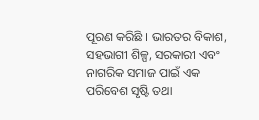ପୂରଣ କରିଛି । ଭାରତର ବିକାଶ, ସହଭାଗୀ ଶିଳ୍ପ, ସରକାରୀ ଏବଂ ନାଗରିକ ସମାଜ ପାଇଁ ଏକ ପରିବେଶ ସୃଷ୍ଟି ତଥା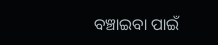ବଞ୍ଚାଇବା ପାଇଁ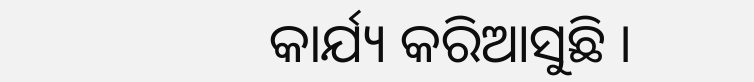କାର୍ଯ୍ୟ କରିଆସୁଛି ।